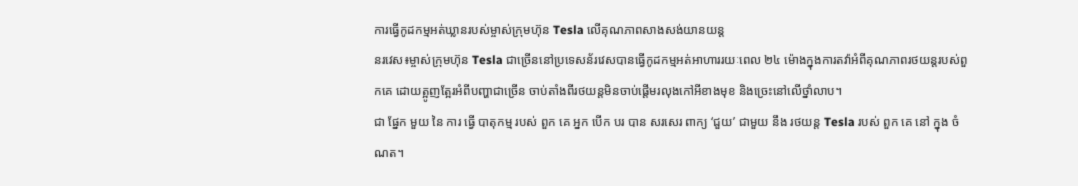ការធ្វើកូដកម្មអត់ឃ្លានរបស់ម្ចាស់ក្រុមហ៊ុន Tesla លើគុណភាពសាងសង់យានយន្ត
នរវេស៖ម្ចាស់ក្រុមហ៊ុន Tesla ជាច្រើននៅប្រទេសន័រវេសបានធ្វើកូដកម្មអត់អាហាររយៈពេល ២៤ ម៉ោងក្នុងការតវ៉ាអំពីគុណភាពរថយន្តរបស់ពួកគេ ដោយត្អូញត្អែរអំពីបញ្ហាជាច្រើន ចាប់តាំងពីរថយន្តមិនចាប់ផ្តើមរលុងកៅអីខាងមុខ និងច្រេះនៅលើថ្នាំលាប។
ជា ផ្នែក មួយ នៃ ការ ធ្វើ បាតុកម្ម របស់ ពួក គេ អ្នក បើក បរ បាន សរសេរ ពាក្យ ‘ជួយ’ ជាមួយ នឹង រថយន្ត Tesla របស់ ពួក គេ នៅ ក្នុង ចំណត។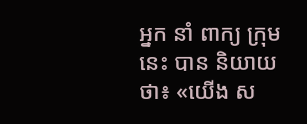អ្នក នាំ ពាក្យ ក្រុម នេះ បាន និយាយ ថា៖ «យើង ស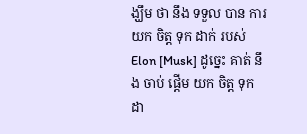ង្ឃឹម ថា នឹង ទទួល បាន ការ យក ចិត្ត ទុក ដាក់ របស់ Elon [Musk] ដូច្នេះ គាត់ នឹង ចាប់ ផ្តើម យក ចិត្ត ទុក ដា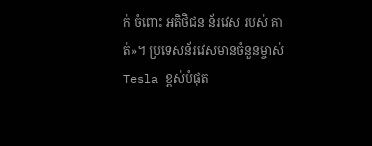ក់ ចំពោះ អតិថិជន ន័រវេស របស់ គាត់»។ ប្រទេសន័រវេសមានចំនួនម្ចាស់ Tesla ខ្ពស់បំផុត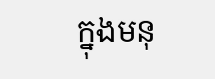ក្នុងមនុ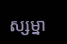ស្សម្នា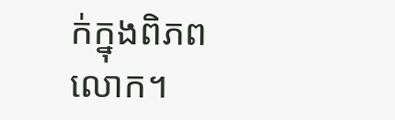ក់ក្នុងពិភពលោក។